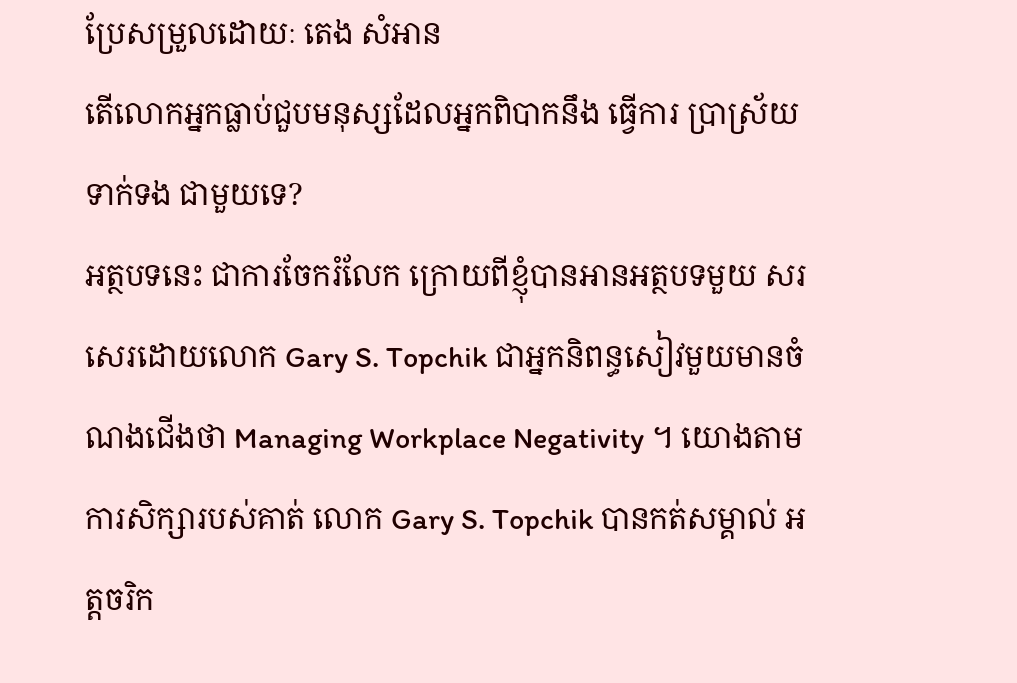ប្រែសម្រួលដោយៈ តេង សំអាន
តើលោកអ្នកធ្លាប់ជួបមនុស្សដែលអ្នកពិបាកនឹង ធ្វើការ ប្រាស្រ័យទាក់ទង ជាមួយទេ?
អត្ថបទនេះ ជាការចែករំលែក ក្រោយពីខ្ញុំបានអានអត្ថបទមួយ សរសេរដោយលោក Gary S. Topchik ជាអ្នកនិពន្ធសៀវមួយមានចំណងជើងថា Managing Workplace Negativity ។ យោងតាមការសិក្សារបស់គាត់ លោក Gary S. Topchik បានកត់សម្គាល់ អត្តចរិក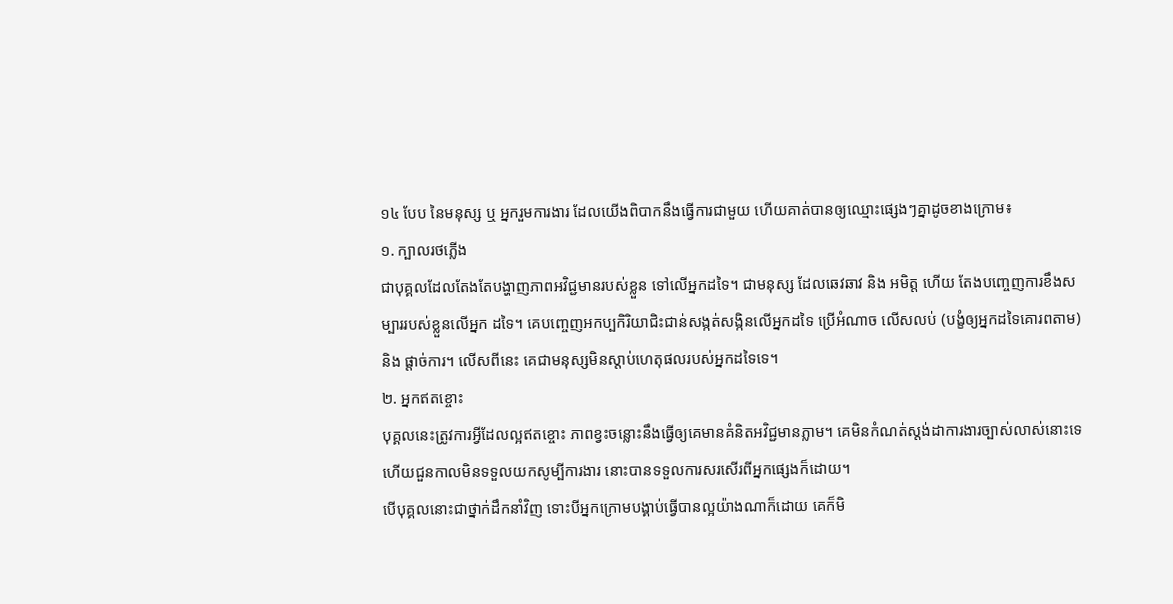១៤ បែប នៃមនុស្ស ឬ អ្នករួមការងារ ដែលយើងពិបាកនឹងធ្វើការជាមួយ ហើយគាត់បានឲ្យឈ្មោះផ្សេងៗគ្នាដូចខាងក្រោម៖
១. ក្បាលរថភ្លើង
ជាបុគ្គលដែលតែងតែបង្ហាញភាពអវិជ្ជមានរបស់ខ្លួន ទៅលើអ្នកដទៃ។ ជាមនុស្ស ដែលឆេវឆាវ និង អមិត្ត ហើយ តែងបញ្ចេញការខឹងសម្បាររបស់ខ្លួនលើអ្នក ដទៃ។ គេបញ្ចេញអកប្បកិរិយាជិះជាន់សង្កត់សង្កិនលើអ្នកដទៃ ប្រើអំណាច លើសលប់ (បង្ខំឲ្យអ្នកដទៃគោរពតាម) និង ផ្តាច់ការ។ លើសពីនេះ គេជាមនុស្សមិនស្តាប់ហេតុផលរបស់អ្នកដទៃទេ។
២. អ្នកឥតខ្ចោះ
បុគ្គលនេះត្រូវការអ្វីដែលល្អឥតខ្ចោះ ភាពខ្វះចន្លោះនឹងធ្វើឲ្យគេមានគំនិតអវិជ្ជមានភ្លាម។ គេមិនកំណត់ស្តង់ដាការងារច្បាស់លាស់នោះទេ ហើយជួនកាលមិនទទួលយកសូម្បីការងារ នោះបានទទួលការសរសើរពីអ្នកផ្សេងក៏ដោយ។
បើបុគ្គលនោះជាថ្នាក់ដឹកនាំវិញ ទោះបីអ្នកក្រោមបង្គាប់ធ្វើបានល្អយ៉ាងណាក៏ដោយ គេក៏មិ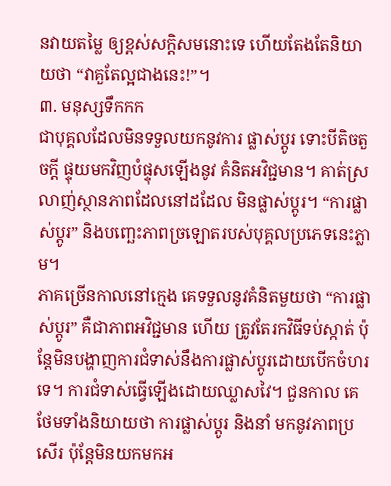នវាយតម្លៃ ឲ្យខ្ពស់សក្តិសមនោះទេ ហើយតែងតែនិយាយថា “វាគួតែល្អជាងនេះ!”។
៣. មនុស្សទឹកកក
ជាបុគ្គលដែលមិនទទួលយកនូវការ ផ្លាស់ប្តូរ ទោះបីតិចតួចក្តី ផ្ទុយមកវិញបំផ្ទុសឡើងនូវ គំនិតអវិជ្ជមាន។ គាត់ស្រលាញ់ស្ថានភាពដែលនៅដដែល មិនផ្លាស់ប្តូរ។ “ការផ្លាស់ប្តូរ” និងបញ្ឆេះភាពច្រឡោតរបស់បុគ្គលប្រភេទនេះភ្លាម។
ភាគច្រើនកាលនៅក្មេង គេទទួលនូវគំនិតមួយថា “ការផ្លាស់ប្តូរ” គឺជាភាពអវិជ្ជមាន ហើយ ត្រូវតែរកវិធីទប់ស្កាត់ ប៉ុន្តែមិនបង្ហាញការជំទាស់នឹងការផ្លាស់ប្តូរដោយបើកចំហរទេ។ ការជំទាស់ធ្វើឡើងដោយឈ្លាសវៃ។ ជួនកាល គេថែមទាំងនិយាយថា ការផ្លាស់ប្តូរ និងនាំ មកនូវភាពប្រសើរ ប៉ុន្តែមិនយកមកអ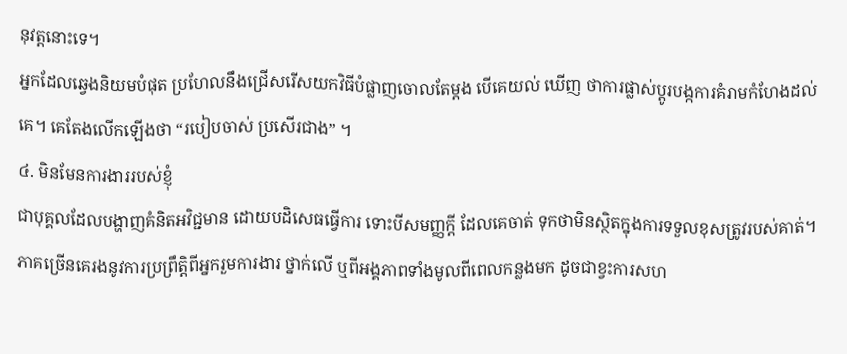នុវត្តនោះទេ។
អ្នកដែលឆ្វេងនិយមបំផុត ប្រហែលនឹងជ្រើសរើសយកវិធីបំផ្លាញចោលតែម្តង បើគេយល់ ឃើញ ថាការផ្លាស់ប្តូរបង្កការគំរាមកំហែងដល់គេ។ គេតែងលើកឡើងថា “របៀបចាស់ ប្រសើរជាង” ។
៤. មិនមែនការងាររបស់ខ្ញុំ
ជាបុគ្គលដែលបង្ហាញគំនិតអវិជ្ជមាន ដោយបដិសេធធ្វើការ ទោះបីសមញ្ញក្តី ដែលគេចាត់ ទុកថាមិនស្ថិតក្នុងការទទួលខុសត្រូវរបស់គាត់។ ភាគច្រើនគេរងនូវការប្រព្រឹត្តិពីអ្នករួមការងារ ថ្នាក់លើ ឬពីអង្គភាពទាំងមូលពីពេលកន្លងមក ដូចជាខ្វះការសហ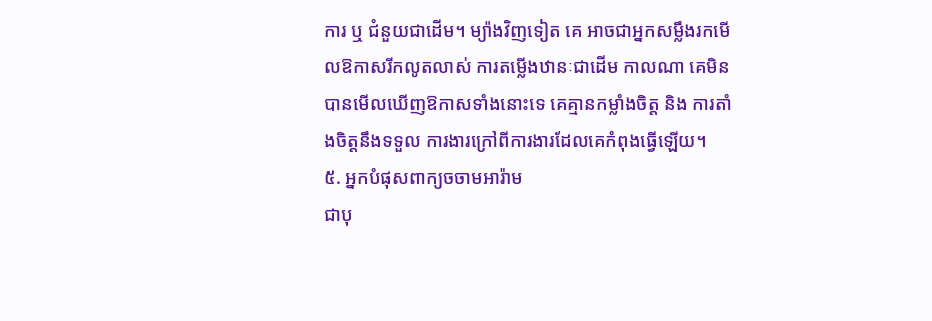ការ ឬ ជំនួយជាដើម។ ម្យ៉ាងវិញទៀត គេ អាចជាអ្នកសម្លឹងរកមើលឱកាសរីកលូតលាស់ ការតម្លើងឋានៈជាដើម កាលណា គេមិនបានមើលឃើញឱកាសទាំងនោះទេ គេគ្មានកម្លាំងចិត្ត និង ការតាំងចិត្តនឹងទទួល ការងារក្រៅពីការងារដែលគេកំពុងធ្វើឡើយ។
៥. អ្នកបំផុសពាក្យចចាមអារ៉ាម
ជាបុ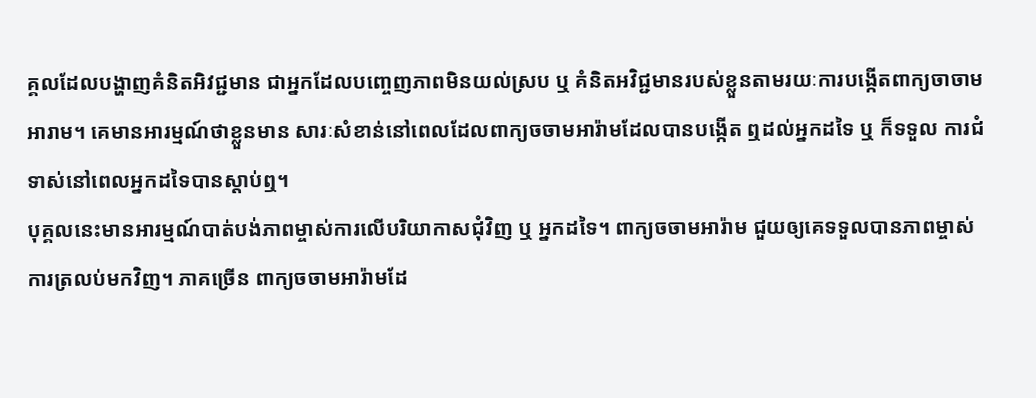គ្គលដែលបង្ហាញគំនិតអិវជ្ជមាន ជាអ្នកដែលបញ្ចេញភាពមិនយល់ស្រប ឬ គំនិតអវិជ្ជមានរបស់ខ្លួនតាមរយៈការបង្កើតពាក្យចាចាមអារាម។ គេមានអារម្មណ៍ថាខ្លួនមាន សារៈសំខាន់នៅពេលដែលពាក្យចចាមអារ៉ាមដែលបានបង្កើត ឮដល់អ្នកដទៃ ឬ ក៏ទទួល ការជំទាស់នៅពេលអ្នកដទៃបានស្តាប់ឮ។
បុគ្គលនេះមានអារម្មណ៍បាត់បង់ភាពម្ចាស់ការលើបរិយាកាសជុំវិញ ឬ អ្នកដទៃ។ ពាក្យចចាមអារ៉ាម ជួយឲ្យគេទទួលបានភាពម្ចាស់ការត្រលប់មកវិញ។ ភាគច្រើន ពាក្យចចាមអារ៉ាមដែ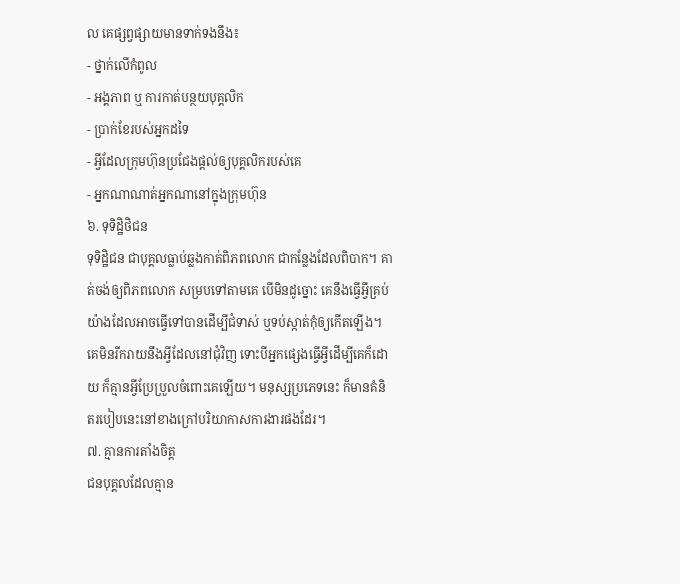ល គេផ្សព្វផ្សាយមានទាក់ទងនឹង៖
- ថ្នាក់លើកំពូល
- អង្គភាព ឬ ការកាត់បន្ថយបុគ្គលិក
- ប្រាក់ខែរបស់អ្នកដទៃ
- អ្វីដែលក្រុមហ៊ុនប្រជែងផ្តល់ឲ្យបុគ្គលិករបស់គេ
- អ្នកណាណាត់អ្នកណានៅក្នុងក្រុមហ៊ុន
៦. ទុទិដ្ឋិថិជន
ទុទិដ្ឋិជន ជាបុគ្គលធ្លាប់ឆ្លងកាត់ពិភពលោក ជាកន្លែងដែលពិបាក។ គាត់ចង់ឲ្យពិភពលោក សម្របទៅតាមគេ បើមិនដូច្នោះ គេនឹងធ្វើអ្វីគ្រប់យ៉ាងដែលអាចធ្វើទៅបានដើម្បីជំទាស់ ឬទប់ស្កាត់កុំឲ្យកើតឡើង។ គេមិនរីករាយនឹងអ្វីដែលនៅជុំវិញ ទោះបីអ្នកផ្សេងធ្វើអ្វីដើម្បីគេក៏ដោយ ក៏គ្មានអ្វីប្រែប្រួលចំពោះគេឡើយ។ មនុស្សប្រភេទនេះ ក៏មានគំនិតរបៀបនេះនៅខាងក្រៅបរិយាកាសការងារផងដែរ។
៧. គ្មានការតាំងចិត្ត
ជនបុគ្គលដែលគ្មាន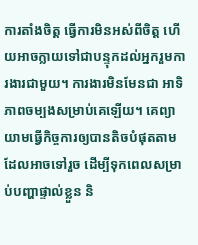ការតាំងចិត្ត ធ្វើការមិនអស់ពីចិត្ត ហើយអាចក្លាយទៅជាបន្ទុកដល់អ្នករួមការងារជាមួយ។ ការងារមិនមែនជា អាទិភាពចម្បងសម្រាប់គេឡើយ។ គេព្យាយាមធ្វើកិច្ចការឲ្យបានតិចបំផុតតាមដែលអាចទៅរួច ដើម្បីទុកពេលសម្រាប់បញ្ហាផ្ទាល់ខ្លួន និ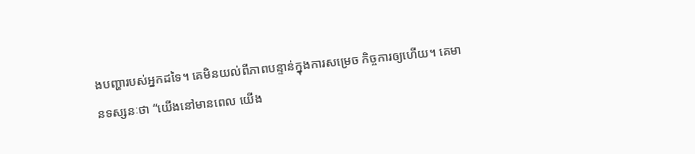ងបញ្ហារបស់អ្នកដទៃ។ គេមិនយល់ពីភាពបន្ទាន់ក្នុងការសម្រេច កិច្ចការឲ្យហើយ។ គេមានទស្សនៈថា “យើងនៅមានពេល យើង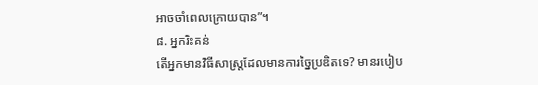អាចចាំពេលក្រោយបាន”។
៨. អ្នករិះគន់
តើអ្នកមានវិធីសាស្រ្តដែលមានការច្នៃប្រឌិតទេ? មានរបៀប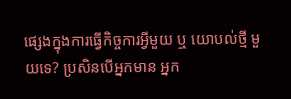ផ្សេងក្នុងការធ្វើកិច្ចការអ្វីមួយ ឬ យោបល់ថ្មី មួយទេ? ប្រសិនបើអ្នកមាន អ្នក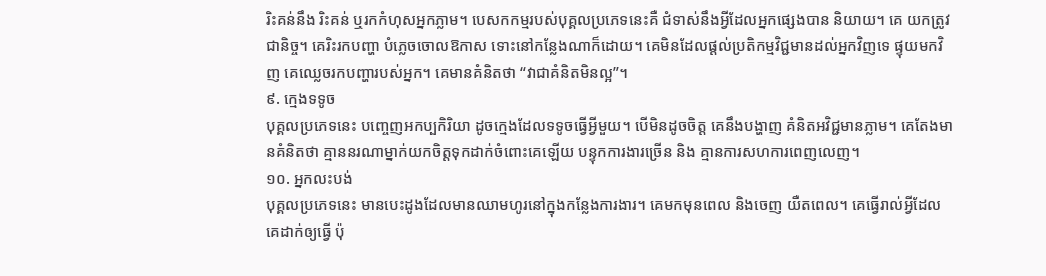រិះគន់នឹង រិះគន់ ឬរកកំហុសអ្នកភ្លាម។ បេសកកម្មរបស់បុគ្គលប្រភេទនេះគឺ ជំទាស់នឹងអ្វីដែលអ្នកផ្សេងបាន និយាយ។ គេ យកត្រូវជានិច្ច។ គេរិះរកបញ្ហា បំភ្លេចចោលឱកាស ទោះនៅកន្លែងណាក៏ដោយ។ គេមិនដែលផ្តល់ប្រតិកម្មវិជ្ជមានដល់អ្នកវិញទេ ផ្ទុយមកវិញ គេឈ្លេចរកបញ្ហារបស់អ្នក។ គេមានគំនិតថា “វាជាគំនិតមិនល្អ”។
៩. ក្មេងទទូច
បុគ្គលប្រភេទនេះ បញ្ចេញអកប្បកិរិយា ដូចក្មេងដែលទទូចធ្វើអ្វីមួយ។ បើមិនដូចចិត្ត គេនឹងបង្ហាញ គំនិតអវិជ្ជមានភ្លាម។ គេតែងមានគំនិតថា គ្មាននរណាម្នាក់យកចិត្តទុកដាក់ចំពោះគេឡើយ បន្ទុកការងារច្រើន និង គ្មានការសហការពេញលេញ។
១០. អ្នកលះបង់
បុគ្គលប្រភេទនេះ មានបេះដូងដែលមានឈាមហូរនៅក្នុងកន្លែងការងារ។ គេមកមុនពេល និងចេញ យឺតពេល។ គេធ្វើរាល់អ្វីដែលគេដាក់ឲ្យធ្វើ ប៉ុ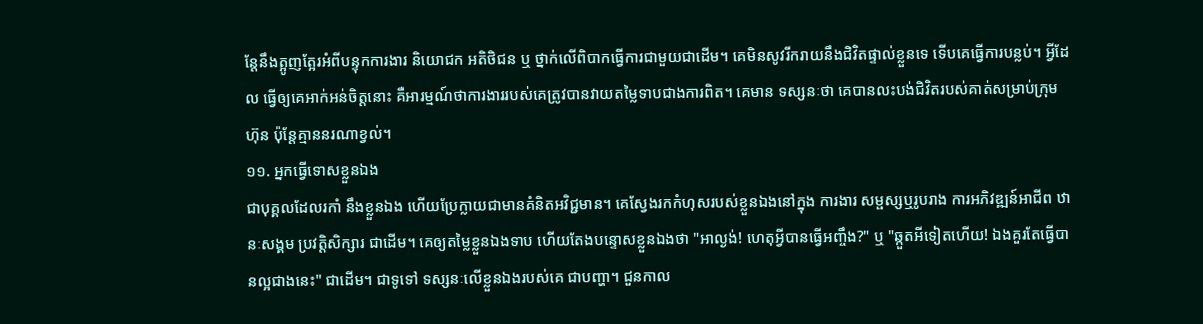ន្តែនឹងត្អូញត្អែរអំពីបន្ទុកការងារ និយោជក អតិថិជន ឬ ថ្នាក់លើពិបាកធ្វើការជាមួយជាដើម។ គេមិនសូវរីករាយនឹងជិវិតផ្ទាល់ខ្លួនទេ ទើបគេធ្វើការបន្លប់។ អ្វីដែល ធ្វើឲ្យគេអាក់អន់ចិត្តនោះ គឺអារម្មណ៍ថាការងាររបស់គេត្រូវបានវាយតម្លៃទាបជាងការពិត។ គេមាន ទស្សនៈថា គេបានលះបង់ជិវិតរបស់គាត់សម្រាប់ក្រុមហ៊ុន ប៉ុន្តែគ្មាននរណាខ្វល់។
១១. អ្នកធ្វើទោសខ្លួនឯង
ជាបុគ្គលដែលរកាំ នឹងខ្លួនឯង ហើយប្រែក្លាយជាមានគំនិតអវិជ្ជមាន។ គេស្វែងរកកំហុសរបស់ខ្លួនឯងនៅក្នុង ការងារ សម្ផស្សឬរូបរាង ការអភិវឌ្ឍន៍អាជីព ឋានៈសង្គម ប្រវត្តិសិក្សារ ជាដើម។ គេឲ្យតម្លៃខ្លួនឯងទាប ហើយតែងបន្ទោសខ្លួនឯងថា "អាល្ងង់! ហេតុអ្វីបានធ្វើអញ្ចឹង?" ឬ "ឆ្កួតអីទៀតហើយ! ឯងគួរតែធ្វើបានល្អជាងនេះ" ជាដើម។ ជាទូទៅ ទស្សនៈលើខ្លួនឯងរបស់គេ ជាបញ្ហា។ ជួនកាល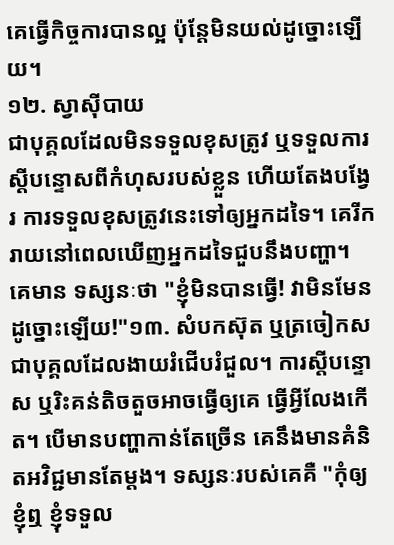គេធ្វើកិច្ចការបានល្អ ប៉ុន្តែមិនយល់ដូច្នោះឡើយ។
១២. ស្វាស៊ីបាយ
ជាបុគ្គលដែលមិនទទួលខុសត្រូវ ឬទទួលការស្តីបន្ទោសពីកំហុសរបស់ខ្លួន ហើយតែងបង្វែរ ការទទួលខុសត្រូវនេះទៅឲ្យអ្នកដទៃ។ គេរីករាយនៅពេលឃើញអ្នកដទៃជួបនឹងបញ្ហា។ គេមាន ទស្សនៈថា "ខ្ញុំមិនបានធ្វើ! វាមិនមែនដូច្នោះឡើយ!"១៣. សំបកស៊ុត ឬត្រចៀកស
ជាបុគ្គលដែលងាយរំជើបរំជួល។ ការស្តីបន្ទោស ឬរិះគន់តិចតួចអាចធ្វើឲ្យគេ ធ្វើអ្វីលែងកើត។ បើមានបញ្ហាកាន់តែច្រើន គេនឹងមានគំនិតអវិជ្ជមានតែម្តង។ ទស្សនៈរបស់គេគឺ "កុំឲ្យខ្ញុំឮ ខ្ញុំទទួល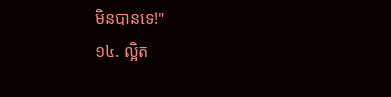មិនបានទេ!"
១៤. ល្អិត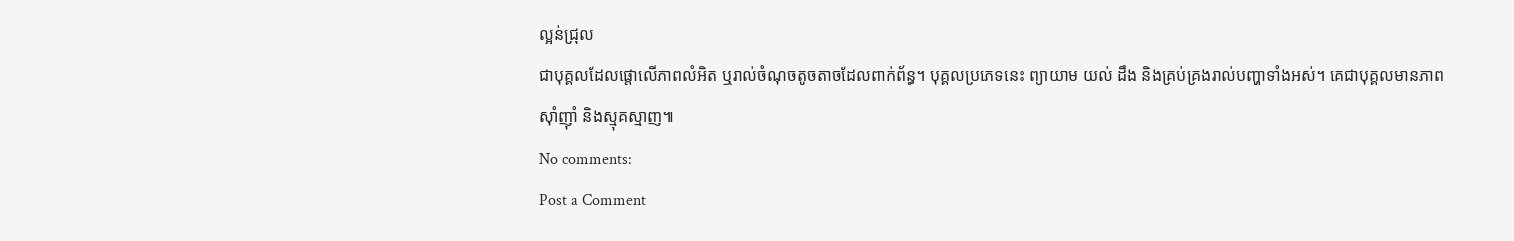ល្អន់ជ្រុល
ជាបុគ្គលដែលផ្តោលើភាពលំអិត ឬរាល់ចំណុចតូចតាចដែលពាក់ព័ន្ធ។ បុគ្គលប្រភេទនេះ ព្យាយាម យល់ ដឹង និងគ្រប់គ្រងរាល់បញ្ហាទាំងអស់។ គេជាបុគ្គលមានភាពស៊ាំញ៉ាំ និងស្មុគស្មាញ៕
No comments:
Post a Comment